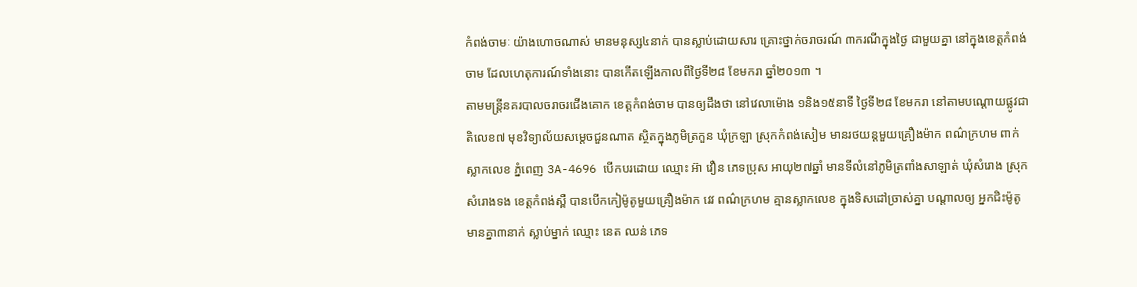កំពង់ចាមៈ យ៉ាងហោចណាស់ មានមនុស្ស៤នាក់ បានស្លាប់ដោយសារ គ្រោះថ្នាក់ចរាចរណ៍ ៣ករណីក្នុងថ្ងៃ ជាមួយគ្នា នៅក្នុងខេត្តកំពង់ចាម ដែលហេតុការណ៍ទាំងនោះ បានកើតឡើងកាលពីថ្ងៃទី២៨ ខែមករា ឆ្នាំ២០១៣ ។
តាមមន្រ្តីនគរបាលចរាចរជើងគោក ខេត្តកំពង់ចាម បានឲ្យដឹងថា នៅវេលាម៉ោង ១និង១៥នាទី ថ្ងៃទី២៨ ខែមករា នៅតាមបណ្តោយផ្លូវជាតិលេខ៧ មុខវិទ្យាល័យសម្តេចជួនណាត ស្ថិតក្នុងភូមិត្រកួន ឃុំក្រឡា ស្រុកកំពង់សៀម មានរថយន្តមួយគ្រឿងម៉ាក ពណ៌ក្រហម ពាក់ស្លាកលេខ ភ្នំពេញ 3A-4696 បើកបរដោយ ឈ្មោះ អ៊ា វឿន ភេទប្រុស អាយុ២៧ឆ្នាំ មានទីលំនៅភូមិត្រពាំងសាឡាត់ ឃុំសំរោង ស្រុកសំរោងទង ខេត្តកំពង់ស្ពឺ បានបើកកៀម៉ូតូមួយគ្រឿងម៉ាក វេវ ពណ៌ក្រហម គ្មានស្លាកលេខ ក្នុងទិសដៅច្រាស់គ្នា បណ្តាលឲ្យ អ្នកជិះម៉ូតូមានគ្នា៣នាក់ ស្លាប់ម្នាក់ ឈ្មោះ នេត ឈន់ ភេទ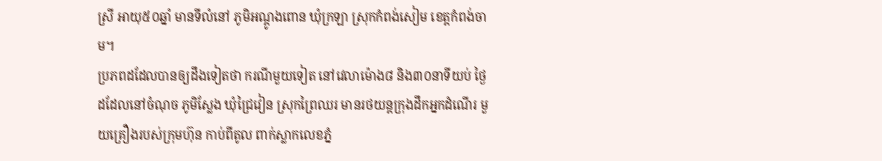ស្រី អាយុ៥០ឆ្នាំ មានទីលំនៅ ភូមិអណ្តូងពោន ឃុំក្រឡា ស្រុកកំពង់សៀម ខេត្តកំពង់ចាម។
ប្រភពដដែលបានឲ្យដឹងទៀតថា ករណីមួយទៀត នៅវេលាម៉ោង៨ និង៣០នាទីយប់ ថ្ងៃដដែលនៅចំណុច ភូមិស្លែង ឃុំជ្រៃវៀន ស្រុកព្រៃឈរ មានរថយន្តក្រុងដឹកអ្នកដំណើរ មួយគ្រឿងរបស់ក្រុមហ៊ុន កាប់ពីតូល ពាក់ស្លាកលេខភ្នំ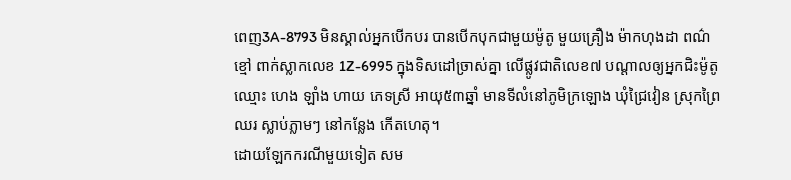ពេញ3A-8793 មិនស្គាល់អ្នកបើកបរ បានបើកបុកជាមួយម៉ូតូ មួយគ្រឿង ម៉ាកហុងដា ពណ៌ខ្មៅ ពាក់ស្លាកលេខ 1Z-6995 ក្នុងទិសដៅច្រាស់គ្នា លើផ្លូវជាតិលេខ៧ បណ្តាលឲ្យអ្នកជិះម៉ូតូឈ្មោះ ហេង ឡាំង ហាយ ភេទស្រី អាយុ៥៣ឆ្នាំ មានទីលំនៅភូមិក្រឡោង ឃុំជ្រៃវៀន ស្រុកព្រៃឈរ ស្លាប់ភ្លាមៗ នៅកន្លែង កើតហេតុ។
ដោយឡែកករណីមួយទៀត សម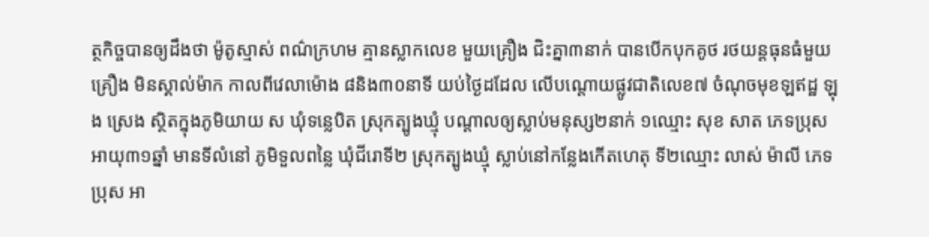ត្ថកិច្ចបានឲ្យដឹងថា ម៉ូតូស្មាស់ ពណ៌ក្រហម គ្មានស្លាកលេខ មួយគ្រឿង ជិះគ្នា៣នាក់ បានបើកបុកគូថ រថយន្តធុនធំមួយគ្រឿង មិនស្គាល់ម៉ាក កាលពីវេលាម៉ោង ៨និង៣០នាទី យប់ថ្ងៃដដែល លើបណ្តោយផ្លូវជាតិលេខ៧ ចំណុចមុខឡឥដ្ឋ ឡុង ស្រេង ស្ថិតក្នុងភូមិយាយ ស ឃុំទន្លេបិត ស្រុកត្បូងឃ្មុំ បណ្តាលឲ្យស្លាប់មនុស្ស២នាក់ ១ឈ្មោះ សុខ សាត ភេទប្រុស អាយុ៣១ឆ្នាំ មានទីលំនៅ ភូមិទួលពន្លៃ ឃុំជីរោទី២ ស្រុកត្បូងឃ្មុំ ស្លាប់នៅកន្លែងកើតហេតុ ទី២ឈ្មោះ លាស់ ម៉ាលី ភេទប្រុស អា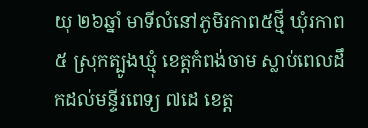យុ ២៦ឆ្នាំ មាទីលំនៅភូមិរកាព៥ថ្មី ឃុំរកាព៥ ស្រុកត្បូងឃ្មុំ ខេត្តកំពង់ចាម ស្លាប់ពេលដឹកដល់មន្ទីរពេទ្យ ៧ដេ ខេត្ត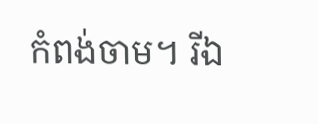កំពង់ចាម។ រីឯ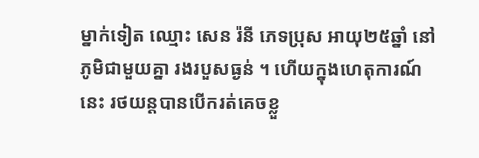ម្នាក់ទៀត ឈ្មោះ សេន រ៉នី ភេទប្រុស អាយុ២៥ឆ្នាំ នៅភូមិជាមួយគ្នា រងរបួសធ្ងន់ ។ ហើយក្នុងហេតុការណ៍នេះ រថយន្តបានបើករត់គេចខ្លួ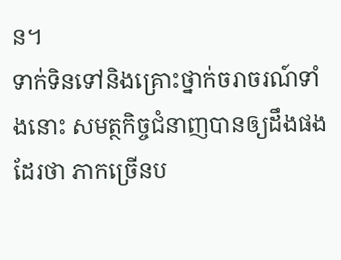ន។
ទាក់ទិនទៅនិងគ្រោះថ្នាក់ចរាចរណ៍ទាំងនោះ សមត្ថកិច្ចជំនាញបានឲ្យដឹងផងដែរថា ភាកច្រើនប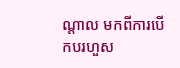ណ្តាល មកពីការបើកបរហួស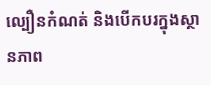ល្បឿនកំណត់ និងបើកបរក្នុងស្ថានភាព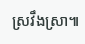ស្រវឹងស្រា៕